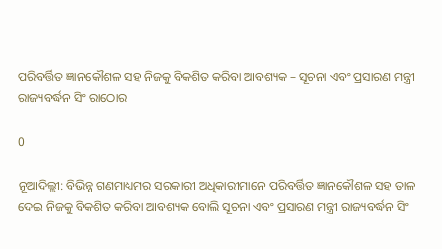ପରିବର୍ତ୍ତିତ ଜ୍ଞାନକୌଶଳ ସହ ନିଜକୁ ବିକଶିତ କରିବା ଆବଶ୍ୟକ – ସୂଚନା ଏବଂ ପ୍ରସାରଣ ମନ୍ତ୍ରୀ ରାଜ୍ୟବର୍ଦ୍ଧନ ସିଂ ରାଠୋର

0

ନୂଆଦିଲ୍ଲୀ: ବିଭିନ୍ନ ଗଣମାଧ୍ୟମର ସରକାରୀ ଅଧିକାରୀମାନେ ପରିବର୍ତ୍ତିତ ଜ୍ଞାନକୌଶଳ ସହ ତାଳ ଦେଇ ନିଜକୁ ବିକଶିତ କରିବା ଆବଶ୍ୟକ ବୋଲି ସୂଚନା ଏବଂ ପ୍ରସାରଣ ମନ୍ତ୍ରୀ ରାଜ୍ୟବର୍ଦ୍ଧନ ସିଂ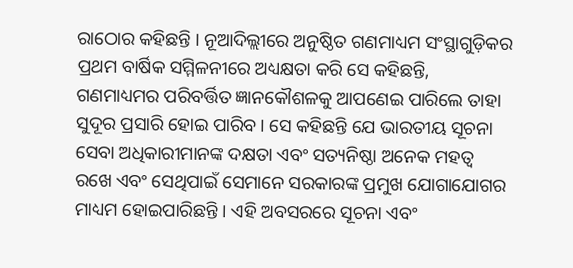ରାଠୋର କହିଛନ୍ତି । ନୂଆଦିଲ୍ଲୀରେ ଅନୁଷ୍ଠିତ ଗଣମାଧ୍ୟମ ସଂସ୍ଥାଗୁଡ଼ିକର ପ୍ରଥମ ବାର୍ଷିକ ସମ୍ମିଳନୀରେ ଅଧ୍ୟକ୍ଷତା କରି ସେ କହିଛନ୍ତି, ଗଣମାଧ୍ୟମର ପରିବର୍ତ୍ତିତ ଜ୍ଞାନକୌଶଳକୁ ଆପଣେଇ ପାରିଲେ ତାହା ସୁଦୂର ପ୍ରସାରି ହୋଇ ପାରିବ। ସେ କହିଛନ୍ତି ଯେ ଭାରତୀୟ ସୂଚନା ସେବା ଅଧିକାରୀମାନଙ୍କ ଦକ୍ଷତା ଏବଂ ସତ୍ୟନିଷ୍ଠା ଅନେକ ମହତ୍ୱ ରଖେ ଏବଂ ସେଥିପାଇଁ ସେମାନେ ସରକାରଙ୍କ ପ୍ରମୁଖ ଯୋଗାଯୋଗର ମାଧ୍ୟମ ହୋଇପାରିଛନ୍ତି । ଏହି ଅବସରରେ ସୂଚନା ଏବଂ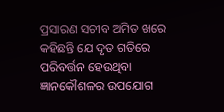ପ୍ରସାରଣ ସଚୀବ ଅମିତ ଖରେ କହିଛନ୍ତି ଯେ ଦୃତ ଗତିରେ ପରିବର୍ତ୍ତନ ହେଉଥିବା ଜ୍ଞାନକୌଶଳର ଉପଯୋଗ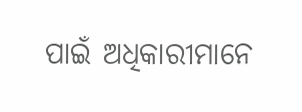ପାଇଁ ଅଧିକାରୀମାନେ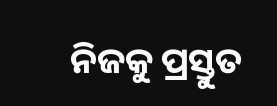ନିଜକୁ ପ୍ରସ୍ତୁତ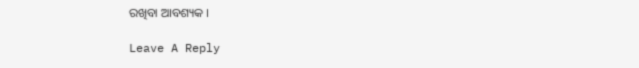ରଖିବା ଆବଶ୍ୟକ ।

Leave A Reply